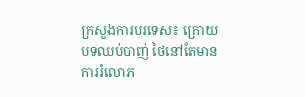ក្រសួងការបរទេស៖ ក្រោយបទឈប់បាញ់ ថៃនៅតែមានការរំលោភ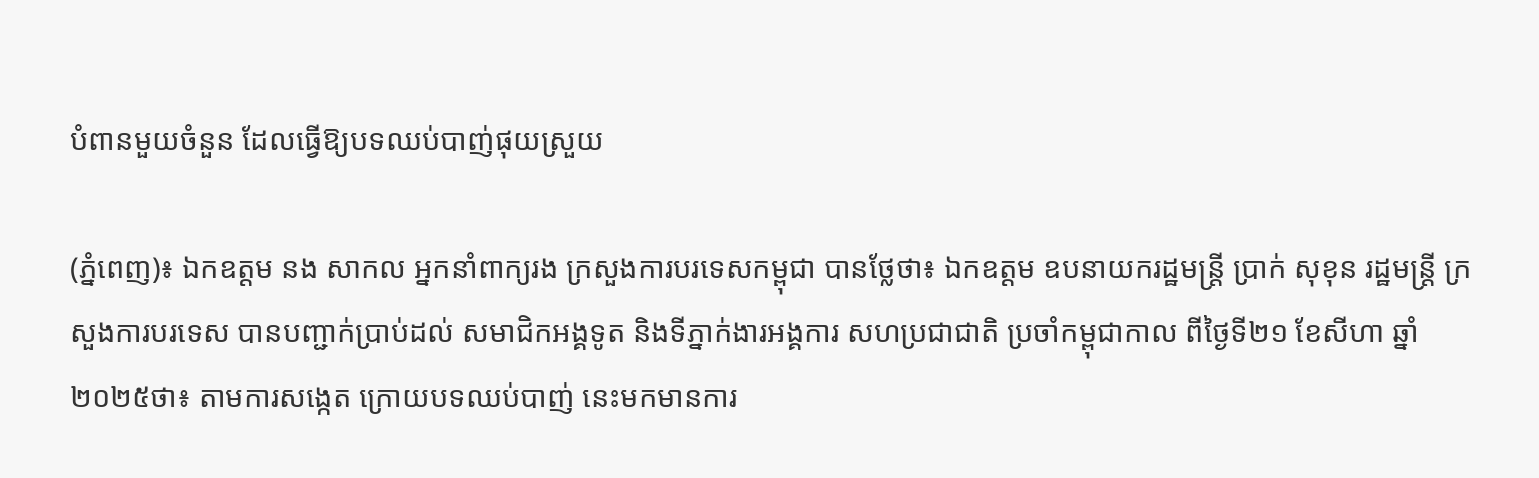បំពានមួយចំនួន ដែលធ្វើឱ្យបទឈប់បាញ់ផុយស្រួយ

(ភ្នំពេញ)៖ ឯកឧត្តម នង សាកល អ្នកនាំពាក្យរង ក្រសួងការបរទេសកម្ពុជា បានថ្លែថា៖ ឯកឧត្តម ឧបនាយករដ្ឋមន្រ្តី ប្រាក់ សុខុន រដ្ឋមន្រ្តី ក្រសួងការបរទេស បានបញ្ជាក់ប្រាប់ដល់ សមាជិកអង្គទូត និងទីភ្នាក់ងារអង្គការ សហប្រជាជាតិ ប្រចាំកម្ពុជាកាល ពីថ្ងៃទី២១ ខែសីហា ឆ្នាំ ២០២៥ថា៖ តាមការសង្កេត ក្រោយបទឈប់បាញ់ នេះមកមានការ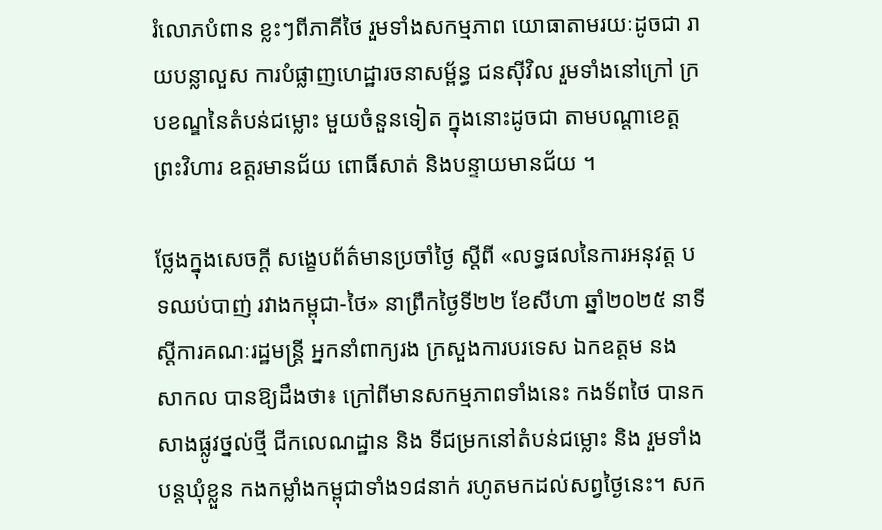រំលោភបំពាន ខ្លះៗពីភាគីថៃ រួមទាំងសកម្មភាព យោធាតាមរយៈដូចជា រាយបន្លាលួស ការបំផ្លាញហេដ្ឋារចនាសម្ព័ន្ធ ជនស៊ីវិល រួមទាំងនៅក្រៅ ក្របខណ្ឌនៃតំបន់ជម្លោះ មួយចំនួនទៀត ក្នុងនោះដូចជា តាមបណ្តាខេត្តព្រះវិហារ ឧត្តរមានជ័យ ពោធិ៍សាត់ និងបន្ទាយមានជ័យ ។

ថ្លែងក្នុងសេចក្តី សង្ខេបព័ត៌មានប្រចាំថ្ងៃ ស្តីពី «លទ្ធផលនៃការអនុវត្ត បទឈប់បាញ់ រវាងកម្ពុជា-ថៃ» នាព្រឹកថ្ងៃទី២២ ខែសីហា ឆ្នាំ២០២៥ នាទីស្តីការគណៈរដ្ឋមន្ត្រី អ្នកនាំពាក្យរង ក្រសួងការបរទេស ឯកឧត្តម នង សាកល បានឱ្យដឹងថា៖ ក្រៅពីមានសកម្មភាពទាំងនេះ កងទ័ពថៃ បានកសាងផ្លូវថ្នល់ថ្មី ជីកលេណដ្ឋាន និង ទីជម្រកនៅតំបន់ជម្លោះ និង រួមទាំងបន្តឃុំខ្លួន កងកម្លាំងកម្ពុជាទាំង១៨នាក់ រហូតមកដល់សព្វថ្ងៃនេះ។ សក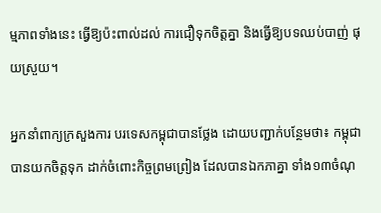ម្មភាពទាំងនេះ ធ្វើឱ្យប៉ះពាល់ដល់ ការជឿទុកចិត្តគ្នា និងធ្វើឱ្យបទឈប់បាញ់ ផុយស្រួយ។

អ្នកនាំពាក្យក្រសួងការ បរទេសកម្ពុជាបានថ្លែង ដោយបញ្ជាក់បន្ថែមថា៖ កម្ពុជាបានយកចិត្តទុក ដាក់ចំពោះកិច្ចព្រមព្រៀង ដែលបានឯកភាគ្នា ទាំង១៣ចំណុ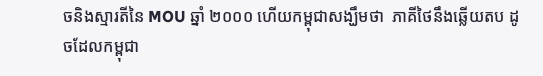ចនិងស្មារតីនៃ MOU ឆ្នាំ ២០០០ ហើយកម្ពុជាសង្ឃឹមថា  ភាគីថៃនឹងឆ្លើយតប ដូចដែលកម្ពុជា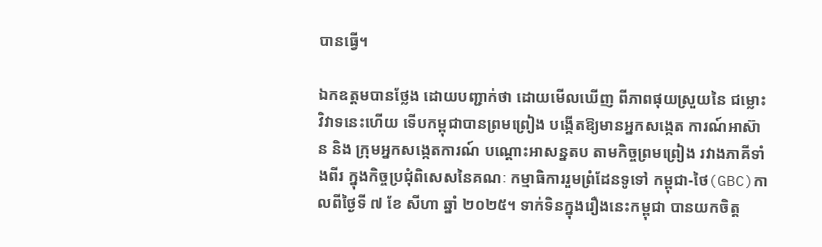បានធ្វើ។

ឯកឧត្តមបានថ្លែង ដោយបញ្ជាក់ថា ដោយមើលឃើញ ពីភាពផុយស្រួយនៃ ជម្លោះវិវាទនេះហើយ ទើបកម្ពុជាបានព្រមព្រៀង បង្កើតឱ្យមានអ្នកសង្កេត ការណ៍អាស៊ាន និង ក្រុមអ្នកសង្កេតការណ៍ បណ្តោះអាសន្នតប តាមកិច្ចព្រមព្រៀង រវាងភាគីទាំងពីរ ក្នុងកិច្ចប្រជុំពិសេសនៃគណៈ កម្មាធិការរួមព្រំដែនទូទៅ កម្ពុជា-ថៃ(GBC)កាលពីថ្ងៃទី ៧ ខែ សីហា ឆ្នាំ ២០២៥។ ទាក់ទិនក្នុងរឿងនេះកម្ពុជា បានយកចិត្ត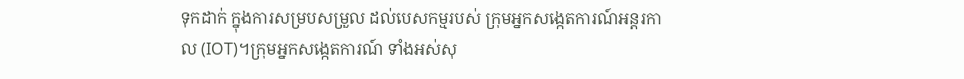ទុកដាក់ ក្នុងការសម្របសម្រួល ដល់បេសកម្មរបស់ ក្រុមអ្នកសង្កេតការណ៍អន្តរកាល (IOT)។ក្រុមអ្នកសង្កេតការណ៍ ទាំងអស់សុ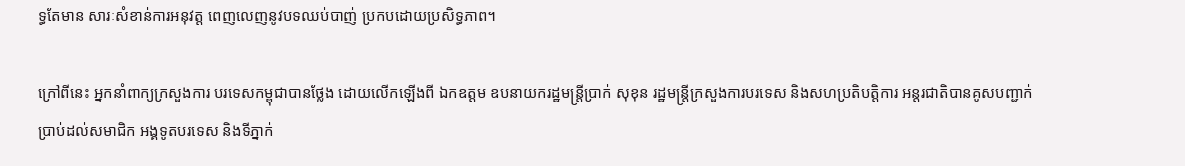ទ្ធតែមាន សារៈសំខាន់ការអនុវត្ត ពេញលេញនូវបទឈប់បាញ់ ប្រកបដោយប្រសិទ្ធភាព។

ក្រៅពីនេះ អ្នកនាំពាក្យក្រសួងការ បរទេសកម្ពុជាបានថ្លែង ដោយលើកឡើងពី ឯកឧត្តម ឧបនាយករដ្ឋមន្រ្តីប្រាក់ សុខុន រដ្ឋមន្ត្រីក្រសួងការបរទេស និងសហប្រតិបត្តិការ អន្តរជាតិបានគូសបញ្ជាក់ ប្រាប់ដល់សមាជិក អង្គទូតបរទេស និងទីភ្នាក់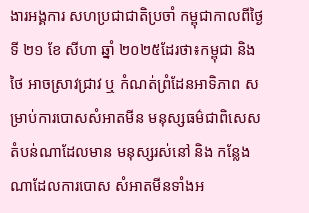ងារអង្គការ សហប្រជាជាតិប្រចាំ កម្ពុជាកាលពីថ្ងៃទី ២១ ខែ សីហា ឆ្នាំ ២០២៥ដែរថា៖កម្ពុជា និង ថៃ អាចស្រាវជ្រាវ ឬ កំណត់ព្រំដែនអាទិភាព សម្រាប់ការបោសសំអាតមីន មនុស្សធម៌ជាពិសេស តំបន់ណាដែលមាន មនុស្សរស់នៅ និង កន្លែងណាដែលការបោស សំអាតមីនទាំងអ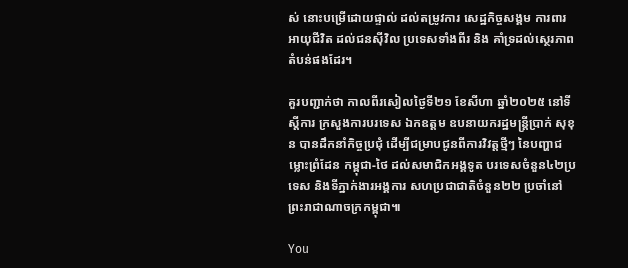ស់ នោះបម្រើដោយផ្ទាល់ ដល់តម្រូវការ សេដ្ឋកិច្ចសង្គម ការពារអាយុជីវិត ដល់ជនស៊ីវិល ប្រទេសទាំងពីរ និង គាំទ្រដល់ស្ថេរភាព តំបន់ផងដែរ។

គួរបញ្ជាក់ថា កាលពីរសៀលថ្ងៃទី២១ ខែសីហា ឆ្នាំ២០២៥ នៅទីស្តីការ ក្រសួងការបរទេស ឯកឧត្តម ឧបនាយករដ្ឋមន្រ្តីប្រាក់ សុខុន បានដឹកនាំកិច្ចប្រជុំ ដើម្បីជម្រាបជូនពីការវិវត្តថ្មីៗ នៃបញ្ហាជម្លោះព្រំដែន កម្ពុជា-ថៃ ដល់សមាជិកអង្គទូត បរទេសចំនួន៤២ប្រទេស និងទីភ្នាក់ងារអង្គការ សហប្រជាជាតិចំនួន២២ ប្រចាំនៅ ព្រះរាជាណាចក្រកម្ពុជា៕

You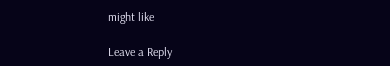might like

Leave a Reply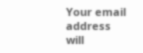Your email address will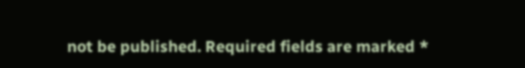not be published. Required fields are marked *